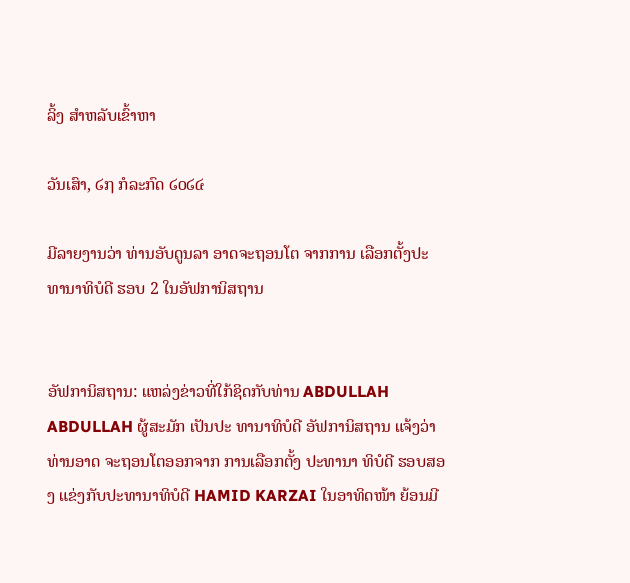ລິ້ງ ສຳຫລັບເຂົ້າຫາ

ວັນເສົາ, ໒໗ ກໍລະກົດ ໒໐໒໔

ມີລາຍງານວ່າ ທ່ານອັບດູນລາ ອາດຈະຖອນໂຕ ຈາກການ ເລືອກຕັ້ງປະທານາທິບໍດີ ຮອບ 2 ໃນອັຟການິສຖານ


ອັຟການິສຖານ: ແຫລ່ງຂ່າວທີ່ໃກ້ຊິດກັບທ່ານ ABDULLAH ABDULLAH ຜູ້ສະມັກ ເປັນປະ ທານາທິບໍດີ ອັຟການິສຖານ ແຈ້ງວ່າ ທ່ານອາດ ຈະຖອນໂຕອອກຈາກ ການເລືອກຕັ້ງ ປະທານາ ທິບໍດີ ຮອບສອງ ແຂ່ງກັບປະທານາທິບໍດີ HAMID KARZAI ໃນອາທິດໜ້າ ຍ້ອນມີ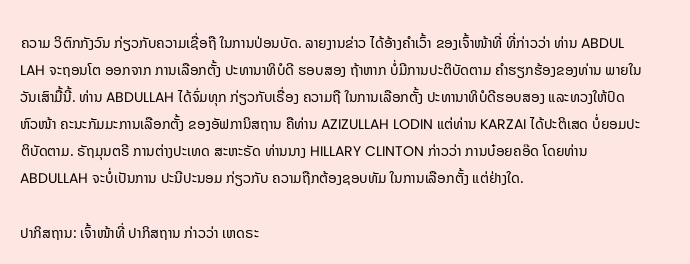ຄວາມ ວິຕົກກັງວົນ ກ່ຽວກັບຄວາມເຊື່ອຖື ໃນການປ່ອນບັດ. ລາຍງານຂ່າວ ໄດ້ອ້າງຄຳເວົ້າ ຂອງເຈົ້າໜ້າທີ່ ທີ່ກ່າວວ່າ ທ່ານ ABDUL LAH ຈະຖອນໂຕ ອອກຈາກ ການເລືອກຕັ້ງ ປະທານາທິບໍດີ ຮອບສອງ ຖ້າຫາກ ບໍ່ມີການປະຕິບັດຕາມ ຄຳຮຽກຮ້ອງຂອງທ່ານ ພາຍໃນວັນເສົາມື້ນີ້. ທ່ານ ABDULLAH ໄດ້ຈົ່ມທຸກ ກ່ຽວກັບເຣື່ອງ ຄວາມຖື ໃນການເລືອກຕັ້ງ ປະທານາທິບໍດີຮອບສອງ ແລະທວງໃຫ້ປົດ ຫົວໜ້າ ຄະນະກັມມະການເລືອກຕັ້ງ ຂອງອັຟການິສຖານ ຄືທ່ານ AZIZULLAH LODIN ແຕ່ທ່ານ KARZAI ໄດ້ປະຕິເສດ ບໍ່ຍອມປະຕິບັດຕາມ. ຣັຖມຸນຕຣີ ການຕ່າງປະເທດ ສະຫະຣັດ ທ່ານນາງ HILLARY CLINTON ກ່າວວ່າ ການບ໋ອຍຄອ໊ດ ໂດຍທ່ານ ABDULLAH ຈະບໍ່ເປັນການ ປະນີປະນອມ ກ່ຽວກັບ ຄວາມຖືກຕ້ອງຊອບທັມ ໃນການເລືອກຕັ້ງ ແຕ່ຢ່າງໃດ.

ປາກິສຖານ: ເຈົ້າໜ້າທີ່ ປາກິສຖານ ກ່າວວ່າ ເຫດຣະ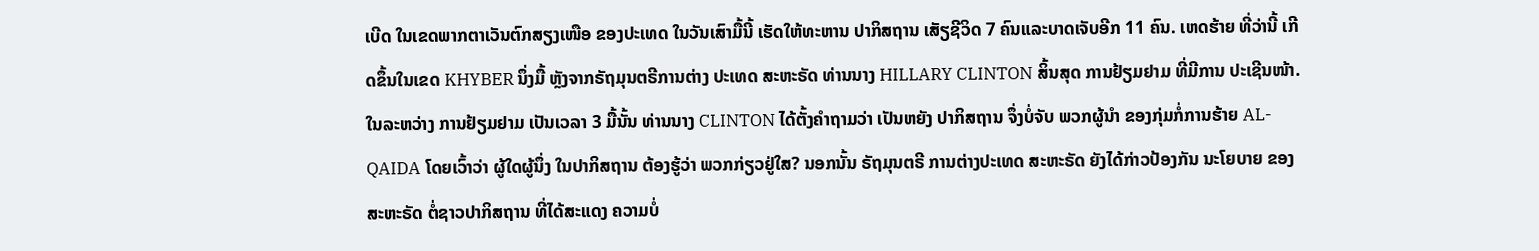ເບີດ ໃນເຂດພາກຕາເວັນຕົກສຽງເໜືອ ຂອງປະເທດ ໃນວັນເສົາມື້ນີ້ ເຮັດໃຫ້ທະຫານ ປາກິສຖານ ເສັຽຊີວິດ 7 ຄົນແລະບາດເຈັບອີກ 11 ຄົນ. ເຫດຮ້າຍ ທີ່ວ່ານີ້ ເກີດຂຶ້ນໃນເຂດ KHYBER ນຶ່ງມື້ ຫຼັງຈາກຣັຖມຸນຕຣີການຕ່າງ ປະເທດ ສະຫະຣັດ ທ່ານນາງ HILLARY CLINTON ສິ້ນສຸດ ການຢ້ຽມຢາມ ທີ່ມີການ ປະເຊີນໜ້າ. ໃນລະຫວ່າງ ການຢ້ຽມຢາມ ເປັນເວລາ 3 ມື້ນັ້ນ ທ່ານນາງ CLINTON ໄດ້ຕັ້ງຄຳຖາມວ່າ ເປັນຫຍັງ ປາກິສຖານ ຈຶ່ງບໍ່ຈັບ ພວກຜູ້ນຳ ຂອງກຸ່ມກໍ່ການຮ້າຍ AL-QAIDA ໂດຍເວົ້າວ່າ ຜູ້ໃດຜູ້ນຶ່ງ ໃນປາກິສຖານ ຕ້ອງຮູ້ວ່າ ພວກກ່ຽວຢູ່ໃສ? ນອກນັ້ນ ຣັຖມຸນຕຣີ ການຕ່າງປະເທດ ສະຫະຣັດ ຍັງໄດ້ກ່າວປ້ອງກັນ ນະໂຍບາຍ ຂອງສະຫະຣັດ ຕໍ່ຊາວປາກິສຖານ ທີ່ໄດ້ສະແດງ ຄວາມບໍ່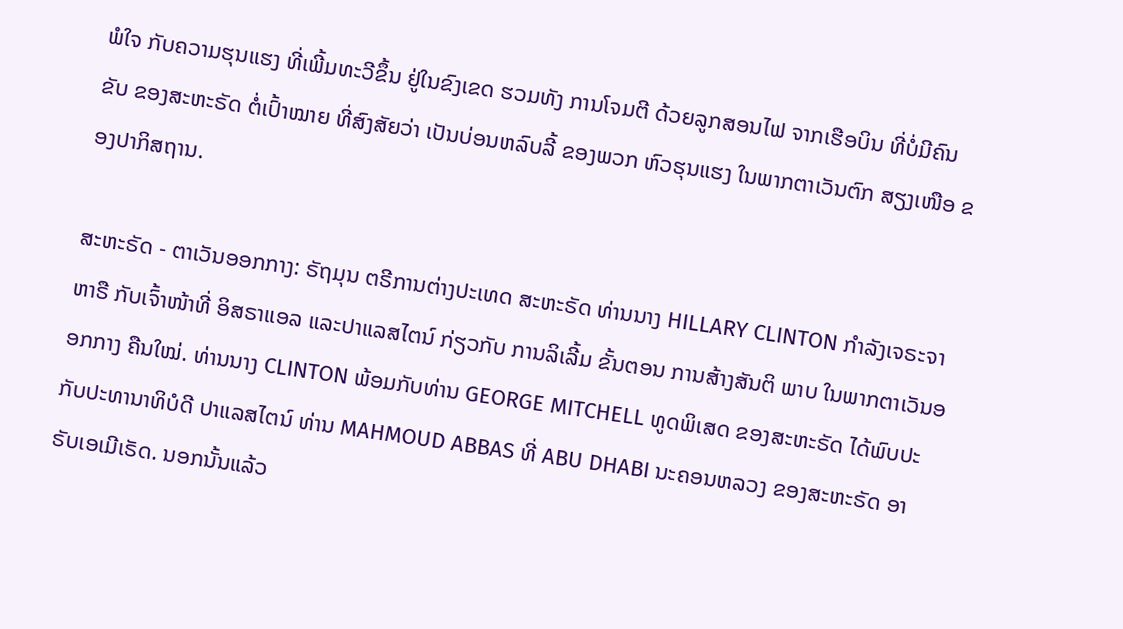ພໍໃຈ ກັບຄວາມຮຸນແຮງ ທີ່ເພີ້ມທະວີຂຶ້ນ ຢູ່ໃນຂົງເຂດ ຮວມທັງ ການໂຈມຕີ ດ້ວຍລູກສອນໄຟ ຈາກເຮືອບິນ ທີ່ບໍ່ມີຄົນຂັບ ຂອງສະຫະຣັດ ຕໍ່ເປົ້າໝາຍ ທີ່ສົງສັຍວ່າ ເປັນບ່ອນຫລົບລີ້ ຂອງພວກ ຫົວຮຸນແຮງ ໃນພາກຕາເວັນຕົກ ສຽງເໜືອ ຂອງປາກິສຖານ.

ສະຫະຣັດ - ຕາເວັນອອກກາງ: ຣັຖມຸນ ຕຣີການຕ່າງປະເທດ ສະຫະຣັດ ທ່ານນາງ HILLARY CLINTON ກຳລັງເຈຣະຈາຫາຣື ກັບເຈົ້າໜ້າທີ່ ອິສຣາແອລ ແລະປາແລສໄຕນ໌ ກ່ຽວກັບ ການລິເລີ້ມ ຂັ້ນຕອນ ການສ້າງສັນຕິ ພາບ ໃນພາກຕາເວັນອອກກາງ ຄືນໃໝ່. ທ່ານນາງ CLINTON ພ້ອມກັບທ່ານ GEORGE MITCHELL ທູດພິເສດ ຂອງສະຫະຣັດ ໄດ້ພົບປະ ກັບປະທານາທິບໍດີ ປາແລສໄຕນ໌ ທ່ານ MAHMOUD ABBAS ທີ່ ABU DHABI ນະຄອນຫລວງ ຂອງສະຫະຣັດ ອາຣັບເອເມີເຣັດ. ນອກນັ້ນແລ້ວ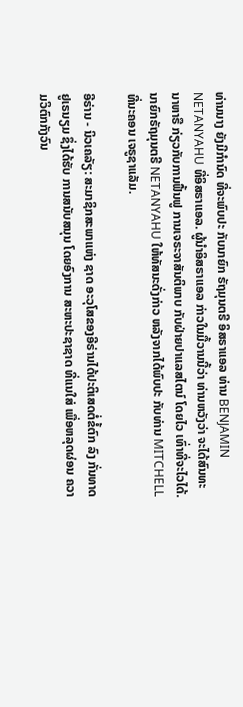ທ່ານນາງ ຍັງມີກຳນົດ ທີ່ຈະພົບປະ ກັບນາຍົກ ຣັຖມຸນຕຣີ ອິສຣາແອລ ທ່ານ BENJAMIN NETANYAHU ທີ່ອິສຣາແອລ. ຜູ້ນຳອິສຣາແອລ ກ່າວໃນມື້ວານນີ້ວ່າ ທ່ານຫວັງວ່າ ຈະໄດ້ສົນທະນາຫາຣື ກ່ຽວກັບການຟື້ນຟູ ການເຈຣະຈາສັນຕິພາບ ກັບຝ່າຍປາແລສໄຕນ໌ ໂດຍໄວ ເທົ່າທີ່ຈະໄວໄດ້. ນາຍົກຣັຖມຸນຕຣີ NETANYAHU ໃຫ້ທັສນະດັ່ງກ່າວ ຫລັງຈາກໄດ້ພົບປະ ກັບທ່ານ MITCHELL ທີ່ນະຄອນ ເຈຣູຊາແລັມ.

ອີຣ່ານ - ນິວເຄລັຽ: ສະມາຊິກສະພາແຫ່ງ ຊາດ ອະວຸໂສຂອງອີຣ່ານໄດ້ປະຕິເສດຕໍ່ຂໍ້ຕົກ ລົງ ກັ່ນທາດຢູເຣນຽມ ຊຶ່ງໄດ້ຮັບ ການສນັບສນຸນ ໂດຍອົງການ ສະຫະປະຊາຊາດ ທີ່ແນໃສ່ ເພື່ອຫລຸດຜ່ອນ ຄວາມວິຕົກກັງວົນ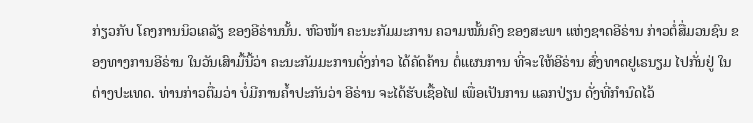ກ່ຽວກັບ ໂຄງການນິວເຄລັຽ ຂອງອີຣ່ານນັ້ນ. ຫົວໜ້າ ຄະນະກັມມະການ ຄວາມໝັ້ນຄົງ ຂອງສະພາ ແຫ່ງຊາດອີຣ່ານ ກ່າວຕໍ່ສື່ມວນຊົນ ຂອງທາງການອີຣ່ານ ໃນວັນເສົາມື້ນີ້ວ່າ ຄະນະກັມມະການດັ່ງກ່າວ ໄດ້ຄັດຄ້ານ ຕໍ່ແຜນການ ທີ່ຈະໃຫ້ອີຣ່ານ ສົ່ງທາດຢູເຣນຽມ ໄປກັ່ນຢູ່ ໃນຕ່າງປະເທດ. ທ່ານກ່າວຕື່ມວ່າ ບໍ່ມີການຄ້ຳປະກັນວ່າ ອີຣ່ານ ຈະໄດ້ຮັບເຊື້ອໄຟ ເພື່ອເປັນການ ແລກປ່ຽນ ດັ່ງທີ່ກຳນົດໄວ້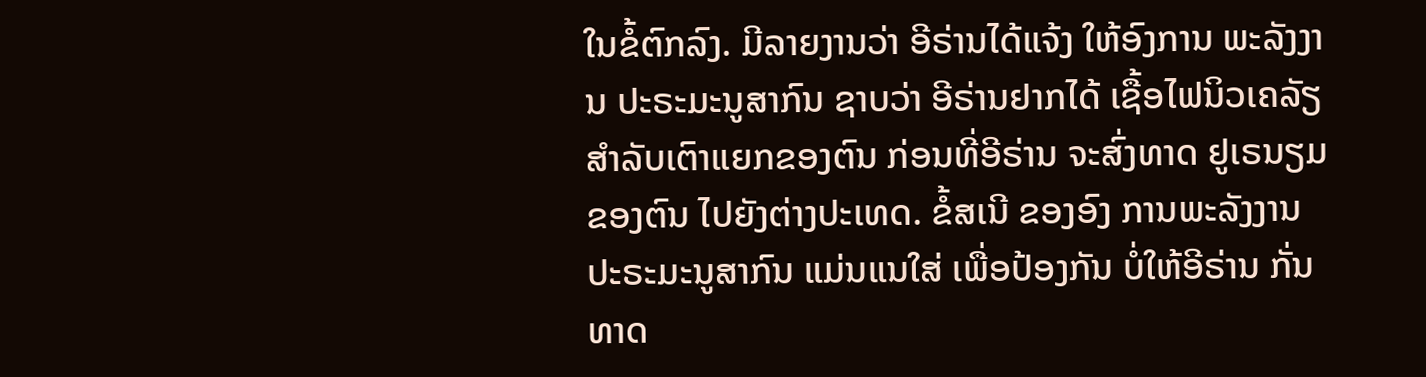ໃນຂໍ້ຕົກລົງ. ມີລາຍງານວ່າ ອີຣ່ານໄດ້ແຈ້ງ ໃຫ້ອົງການ ພະລັງງານ ປະຣະມະນູສາກົນ ຊາບວ່າ ອີຣ່ານຢາກໄດ້ ເຊື້ອໄຟນິວເຄລັຽ ສຳລັບເຕົາແຍກຂອງຕົນ ກ່ອນທີ່ອີຣ່ານ ຈະສົ່ງທາດ ຢູເຣນຽມຂອງຕົນ ໄປຍັງຕ່າງປະເທດ. ຂໍ້ສເນີ ຂອງອົງ ການພະລັງງານ ປະຣະມະນູສາກົນ ແມ່ນແນໃສ່ ເພື່ອປ້ອງກັນ ບໍ່ໃຫ້ອີຣ່ານ ກັ່ນທາດ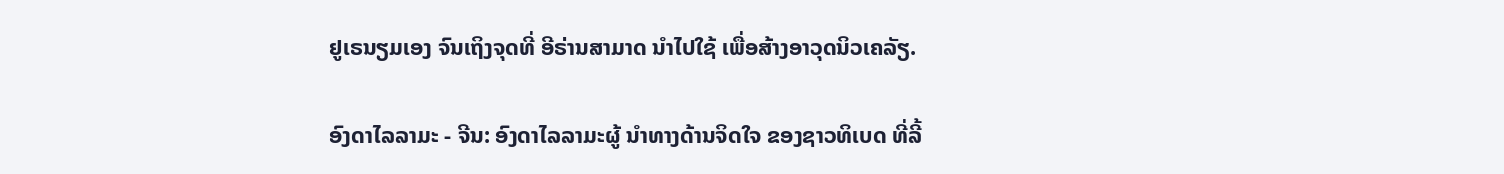ຢູເຣນຽມເອງ ຈົນເຖິງຈຸດທີ່ ອີຣ່ານສາມາດ ນຳໄປໃຊ້ ເພື່ອສ້າງອາວຸດນິວເຄລັຽ.

ອົງດາໄລລາມະ - ຈີນ: ອົງດາໄລລາມະຜູ້ ນຳທາງດ້ານຈິດໃຈ ຂອງຊາວທິເບດ ທີ່ລີ້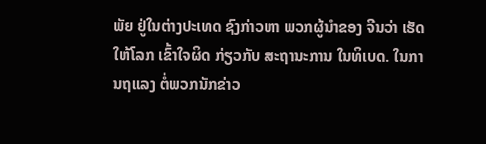ພັຍ ຢູ່ໃນຕ່າງປະເທດ ຊົງກ່າວຫາ ພວກຜູ້ນຳຂອງ ຈີນວ່າ ເຮັດໃຫ້ໂລກ ເຂົ້າໃຈຜິດ ກ່ຽວກັບ ສະຖານະການ ໃນທິເບດ. ໃນການຖແລງ ຕໍ່ພວກນັກຂ່າວ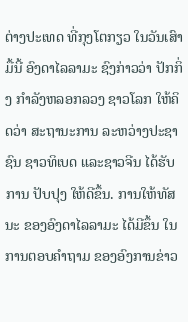ຕ່າງປະເທດ ທີ່ກຸງໂຕກຽວ ໃນວັນເສົາມື້ນີ້ ອົງດາໄລລາມະ ຊົງກ່າວວ່າ ປັກກິ່ງ ກຳລັງຫລອກລວງ ຊາວໂລກ ໃຫ້ຄິດວ່າ ສະຖານະການ ລະຫວ່າງປະຊາຊົນ ຊາວທິເບດ ແລະຊາວຈີນ ໄດ້ຮັບການ ປັບປຸງ ໃຫ້ດີຂຶ້ນ. ການໃຫ້ທັສນະ ຂອງອົງດາໄລລາມະ ໄດ້ມີຂຶ້ນ ໃນການຕອບຄຳຖາມ ຂອງອົງການຂ່າວ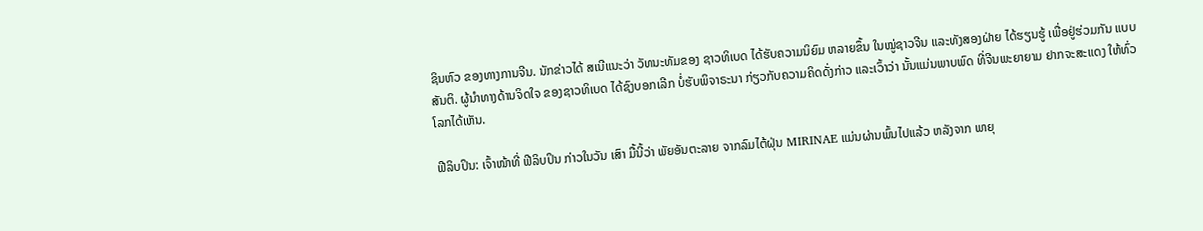ຊິນຫົວ ຂອງທາງການຈີນ. ນັກຂ່າວໄດ້ ສເນີແນະວ່າ ວັທນະທັມຂອງ ຊາວທິເບດ ໄດ້ຮັບຄວາມນິຍົມ ຫລາຍຂຶ້ນ ໃນໝູ່ຊາວຈີນ ແລະທັງສອງຝ່າຍ ໄດ້ຮຽນຮູ້ ເພື່ອຢູ່ຮ່ວມກັນ ແບບສັນຕິ. ຜູ້ນຳທາງດ້ານຈິດໃຈ ຂອງຊາວທິເບດ ໄດ້ຊົງບອກເລີກ ບໍ່ຮັບພິຈາຣະນາ ກ່ຽວກັບຄວາມຄິດດັ່ງກ່າວ ແລະເວົ້າວ່າ ນັ້ນແມ່ນພາບພົດ ທີ່ຈີນພະຍາຍາມ ຢາກຈະສະແດງ ໃຫ້ທົ່ວໂລກໄດ້ເຫັນ.

ຟີລິບປິນ: ເຈົ້າໜ້າທີ່ ຟີລິບປິນ ກ່າວໃນວັນ ເສົາ ມື້ນີ້ວ່າ ພັຍອັນຕະລາຍ ຈາກລົມໄຕ້ຝຸ່ນ MIRINAE ແມ່ນຜ່ານພົ້ນໄປແລ້ວ ຫລັງຈາກ ພາຍຸ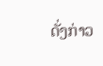ດັ່ງກ່າວ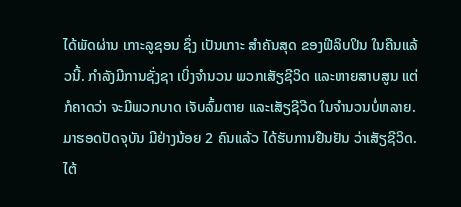ໄດ້ພັດຜ່ານ ເກາະລູຊອນ ຊຶ່ງ ເປັນເກາະ ສຳຄັນສຸດ ຂອງຟີລິບປິນ ໃນຄືນແລ້ວນີ້. ກຳລັງມີການຊັ່ງຊາ ເບິ່ງຈຳນວນ ພວກເສັຽຊີວິດ ແລະຫາຍສາບສູນ ແຕ່ກໍຄາດວ່າ ຈະມີພວກບາດ ເຈັບລົ້ມຕາຍ ແລະເສັຽຊີວີດ ໃນຈຳນວນບໍ່ຫລາຍ. ມາຮອດປັດຈຸບັນ ມີຢ່າງນ້ອຍ 2 ຄົນແລ້ວ ໄດ້ຮັບການຢືນຢັນ ວ່າເສັຽຊີວິດ. ໄຕ້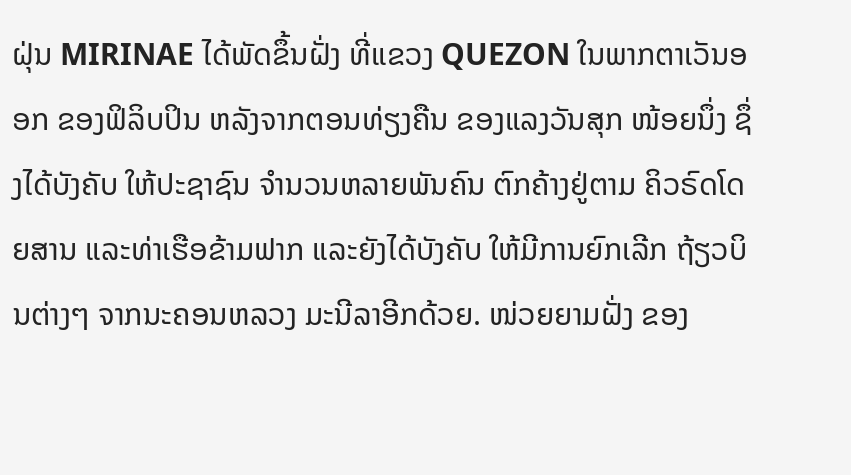ຝຸ່ນ MIRINAE ໄດ້ພັດຂຶ້ນຝັ່ງ ທີ່ແຂວງ QUEZON ໃນພາກຕາເວັນອອກ ຂອງຟິລິບປິນ ຫລັງຈາກຕອນທ່ຽງຄືນ ຂອງແລງວັນສຸກ ໜ້ອຍນຶ່ງ ຊຶ່ງໄດ້ບັງຄັບ ໃຫ້ປະຊາຊົນ ຈຳນວນຫລາຍພັນຄົນ ຕົກຄ້າງຢູ່ຕາມ ຄິວຣົດໂດຍສານ ແລະທ່າເຮືອຂ້າມຟາກ ແລະຍັງໄດ້ບັງຄັບ ໃຫ້ມີການຍົກເລີກ ຖ້ຽວບິນຕ່າງໆ ຈາກນະຄອນຫລວງ ມະນີລາອີກດ້ວຍ. ໜ່ວຍຍາມຝັ່ງ ຂອງ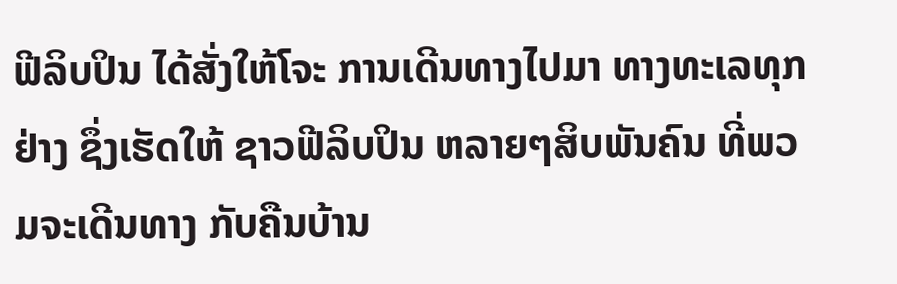ຟີລິບປິນ ໄດ້ສັ່ງໃຫ້ໂຈະ ການເດີນທາງໄປມາ ທາງທະເລທຸກຢ່າງ ຊຶ່ງເຮັດໃຫ້ ຊາວຟີລິບປິນ ຫລາຍໆສິບພັນຄົນ ທີ່ພວມຈະເດີນທາງ ກັບຄືນບ້ານ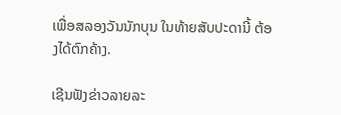ເພື່ອສລອງວັນນັກບຸນ ໃນທ້າຍສັບປະດານີ້ ຕ້ອງໄດ້ຕົກຄ້າງ.

ເຊີນຟັງຂ່າວລາຍລະ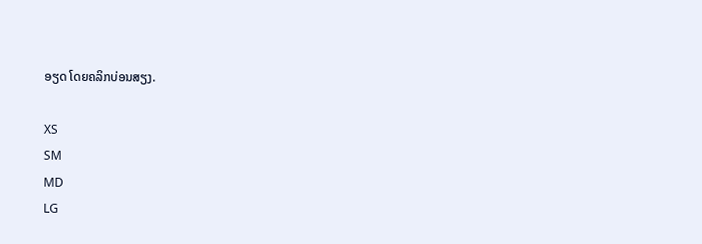ອຽດ ໂດຍຄລິກບ່ອນສຽງ.

XS
SM
MD
LG